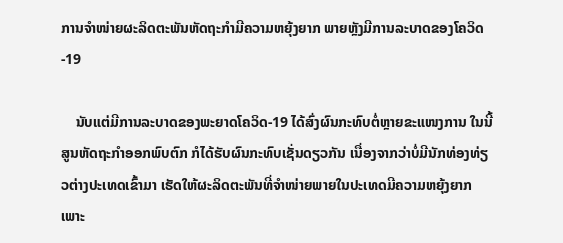ການຈຳໜ່າຍຜະລິດຕະພັນຫັດຖະກຳມີຄວາມຫຍຸ້ງຍາກ ພາຍຫຼັງມີການລະບາດຂອງໂຄວິດ-19

    ນັບແຕ່ມີການລະບາດຂອງພະຍາດໂຄວິດ-19 ໄດ້ສົ່ງຜົນກະທົບຕໍ່ຫຼາຍຂະແໜງການ ໃນນີ້ ສູນຫັດຖະກຳອອກພົບຕົກ ກໍໄດ້ຮັບຜົນກະທົບເຊັ່ນດຽວກັນ ເນື່ອງຈາກວ່າບໍ່ມີນັກທ່ອງທ່ຽວຕ່າງປະເທດເຂົ້າມາ ເຮັດໃຫ້ຜະລິດຕະພັນທີ່ຈຳໜ່າຍພາຍໃນປະເທດມີຄວາມຫຍຸ້ງຍາກ ເພາະ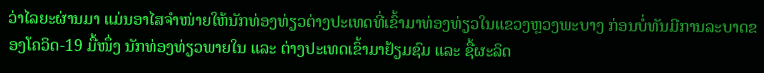ວ່າໄລຍະຜ່ານມາ ແມ່ນອາໄສຈຳໜ່າຍໃຫ້ນັກທ່ອງທ່ຽວຕ່າງປະເທດທີ່ເຂົ້າມາທ່ອງທ່ຽວໃນແຂວງຫຼວງພະບາງ ກ່ອນບໍ່ທັນມີການລະບາດຂອງໂຄວິດ-19 ມື້ໜຶ່ງ ນັກທ່ອງທ່ຽວພາຍໃນ ແລະ ຕ່າງປະເທດເຂົ້າມາຢ້ຽມຊົມ ແລະ ຊື້ຜະລິດ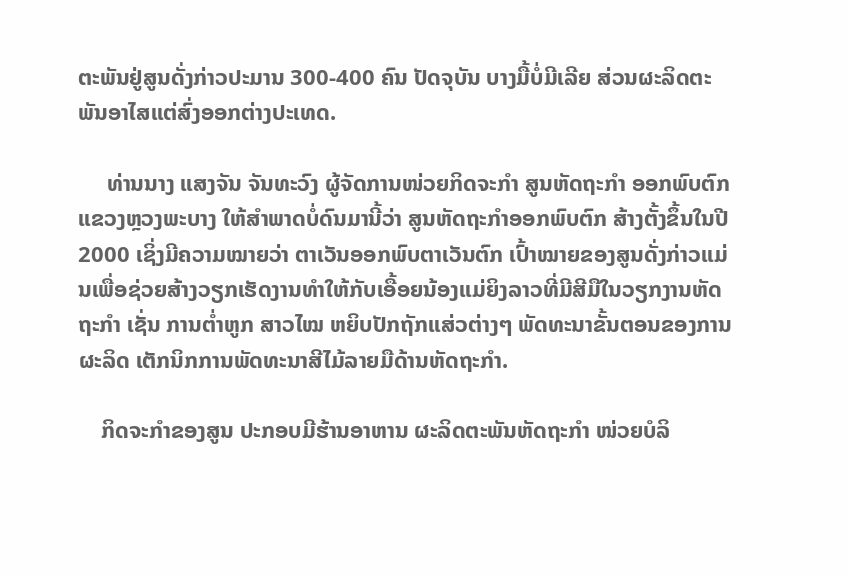ຕະພັນຢູ່ສູນດັ່ງກ່າວປະມານ 300-400 ຄົນ ປັດຈຸບັນ ບາງມື້ບໍ່ມີເລີຍ ສ່ວນຜະລິດຕະພັນອາໄສແຕ່ສົ່ງອອກຕ່າງປະເທດ.

     ທ່ານນາງ ແສງຈັນ ຈັນທະວົງ ຜູ້ຈັດການໜ່ວຍກິດຈະກຳ ສູນຫັດຖະກຳ ອອກພົບຕົກ ແຂວງຫຼວງພະບາງ ໃຫ້ສຳພາດບໍ່ດົນມານີ້ວ່າ ສູນຫັດຖະກຳອອກພົບຕົກ ສ້າງຕັ້ງຂຶ້ນໃນປີ 2000 ເຊິ່ງມີຄວາມໝາຍວ່າ ຕາເວັນອອກພົບຕາເວັນຕົກ ເປົ້າໝາຍຂອງສູນດັ່ງກ່າວແມ່ນເພື່ອຊ່ວຍສ້າງວຽກເຮັດງານທຳໃຫ້ກັບເອື້ອຍນ້ອງແມ່ຍິງລາວທີ່ມີສີມືໃນວຽກງານຫັດຖະກຳ ເຊັ່ນ ການຕໍ່າຫູກ ສາວໄໝ ຫຍິບປັກຖັກແສ່ວຕ່າງໆ ພັດທະນາຂັ້ນຕອນຂອງການຜະລິດ ເຕັກນິກການພັດທະນາສີໄມ້ລາຍມືດ້ານຫັດຖະກຳ.

    ກິດຈະກຳຂອງສູນ ປະກອບມີຮ້ານອາຫານ ຜະລິດຕະພັນຫັດຖະກຳ ໜ່ວຍບໍລິ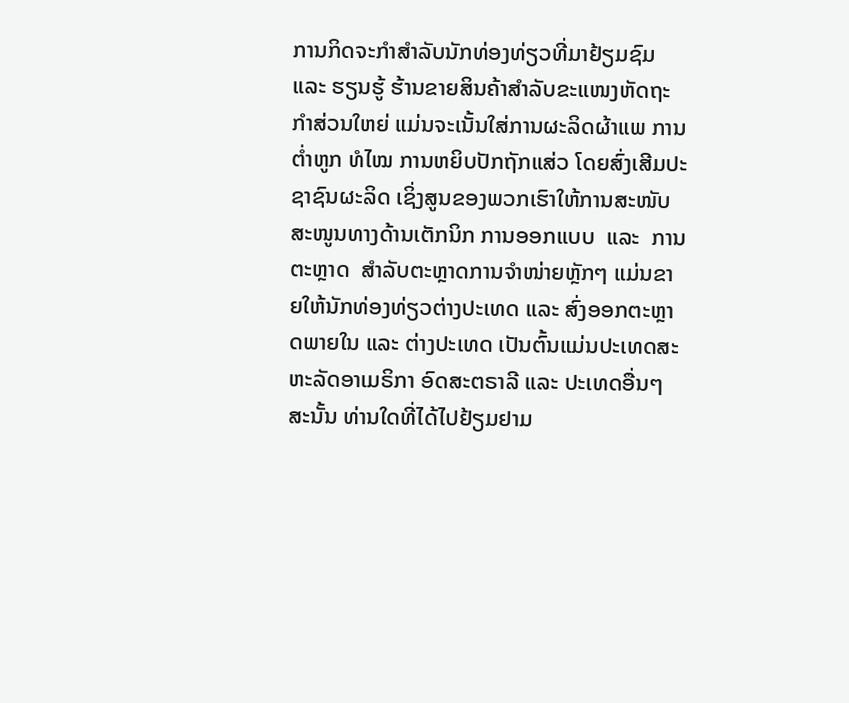ການກິດຈະກຳສຳລັບນັກທ່ອງທ່ຽວທີ່ມາຢ້ຽມຊົມ ແລະ ຮຽນຮູ້ ຮ້ານຂາຍສິນຄ້າສຳລັບຂະແໜງຫັດຖະກຳສ່ວນໃຫຍ່ ແມ່ນຈະເນັ້ນໃສ່ການຜະລິດຜ້າແພ ການຕໍ່າຫູກ ທໍໄໝ ການຫຍິບປັກຖັກແສ່ວ ໂດຍສົ່ງເສີມປະຊາຊົນຜະລິດ ເຊິ່ງສູນຂອງພວກເຮົາໃຫ້ການສະໜັບສະໜູນທາງດ້ານເຕັກນິກ ການອອກແບບ  ແລະ  ການຕະຫຼາດ  ສຳລັບຕະຫຼາດການຈຳໜ່າຍຫຼັກໆ ແມ່ນຂາຍໃຫ້ນັກທ່ອງທ່ຽວຕ່າງປະເທດ ແລະ ສົ່ງອອກຕະຫຼາດພາຍໃນ ແລະ ຕ່າງປະເທດ ເປັນຕົ້ນແມ່ນປະເທດສະຫະລັດອາເມຣິກາ ອົດສະຕຣາລີ ແລະ ປະເທດອື່ນໆ ສະນັ້ນ ທ່ານໃດທີ່ໄດ້ໄປຢ້ຽມຢາມ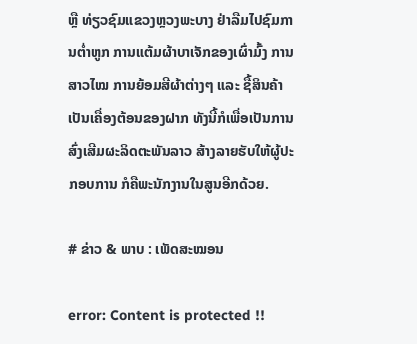ຫຼື ທ່ຽວຊົມແຂວງຫຼວງພະບາງ ຢ່າລືມໄປຊົມການຕໍ່າຫູກ ການແຕ້ມຜ້າບາເຈັກຂອງເຜົ່າມົ້ງ ການສາວໄໝ ການຍ້ອມສີຜ້າຕ່າງໆ ແລະ ຊື້ສິນຄ້າເປັນເຄື່ອງຕ້ອນຂອງຝາກ ທັງນີ້ກໍເພື່ອເປັນການສົ່ງເສີມຜະລິດຕະພັນລາວ ສ້າງລາຍຮັບໃຫ້ຜູ້ປະກອບການ ກໍຄືພະນັກງານໃນສູນອີກດ້ວຍ.

# ຂ່າວ & ພາບ : ເພັດສະໝອນ

error: Content is protected !!